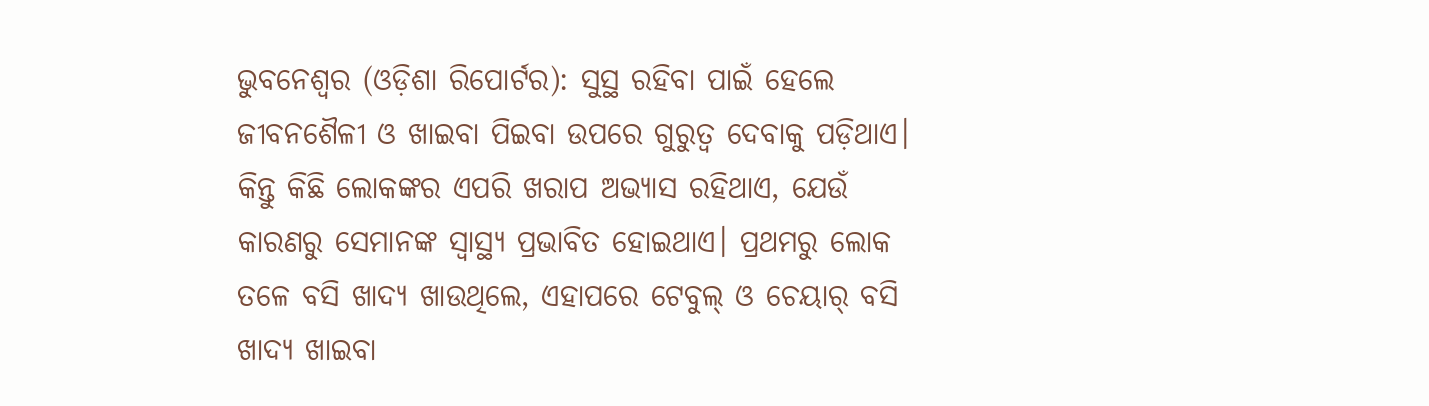ଭୁବନେଶ୍ୱର (ଓଡ଼ିଶା ରିପୋର୍ଟର): ସୁସ୍ଥ ରହିବା ପାଇଁ ହେଲେ ଜୀବନଶୈଳୀ ଓ ଖାଇବା ପିଇବା ଉପରେ ଗୁରୁତ୍ୱ ଦେବାକୁ ପଡ଼ିଥାଏ। କିନ୍ତୁ କିଛି ଲୋକଙ୍କର ଏପରି ଖରାପ ଅଭ୍ୟାସ ରହିଥାଏ, ଯେଉଁ କାରଣରୁ ସେମାନଙ୍କ ସ୍ୱାସ୍ଥ୍ୟ ପ୍ରଭାବିତ ହୋଇଥାଏ। ପ୍ରଥମରୁ ଲୋକ ତଳେ ବସି ଖାଦ୍ୟ ଖାଉଥିଲେ, ଏହାପରେ ଟେବୁଲ୍ ଓ ଚେୟାର୍ ବସି ଖାଦ୍ୟ ଖାଇବା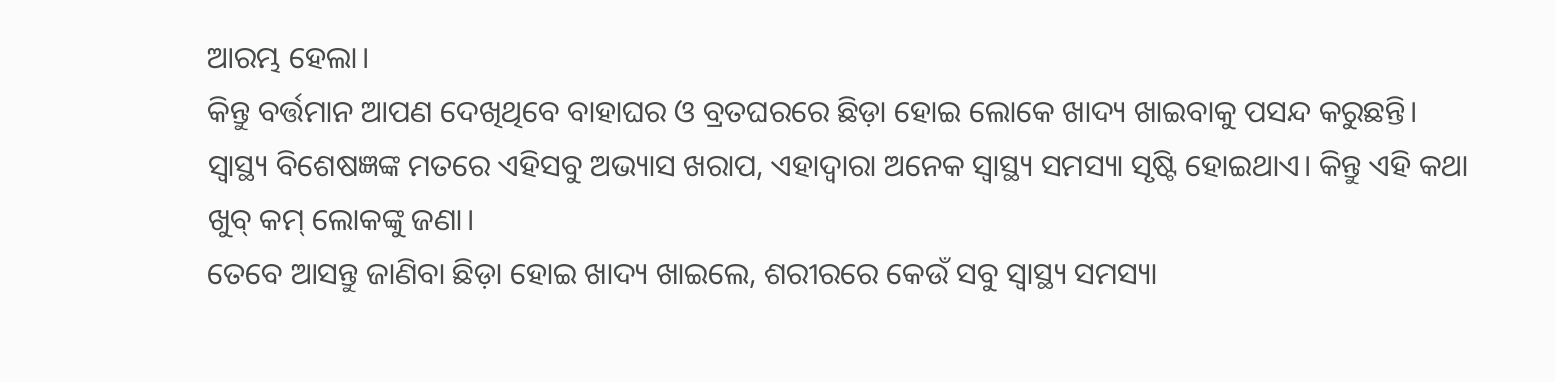ଆରମ୍ଭ ହେଲା।
କିନ୍ତୁ ବର୍ତ୍ତମାନ ଆପଣ ଦେଖିଥିବେ ବାହାଘର ଓ ବ୍ରତଘରରେ ଛିଡ଼ା ହୋଇ ଲୋକେ ଖାଦ୍ୟ ଖାଇବାକୁ ପସନ୍ଦ କରୁଛନ୍ତି।
ସ୍ୱାସ୍ଥ୍ୟ ବିଶେଷଜ୍ଞଙ୍କ ମତରେ ଏହିସବୁ ଅଭ୍ୟାସ ଖରାପ, ଏହାଦ୍ୱାରା ଅନେକ ସ୍ୱାସ୍ଥ୍ୟ ସମସ୍ୟା ସୃଷ୍ଟି ହୋଇଥାଏ। କିନ୍ତୁ ଏହି କଥା ଖୁବ୍ କମ୍ ଲୋକଙ୍କୁ ଜଣା।
ତେବେ ଆସନ୍ତୁ ଜାଣିବା ଛିଡ଼ା ହୋଇ ଖାଦ୍ୟ ଖାଇଲେ, ଶରୀରରେ କେଉଁ ସବୁ ସ୍ୱାସ୍ଥ୍ୟ ସମସ୍ୟା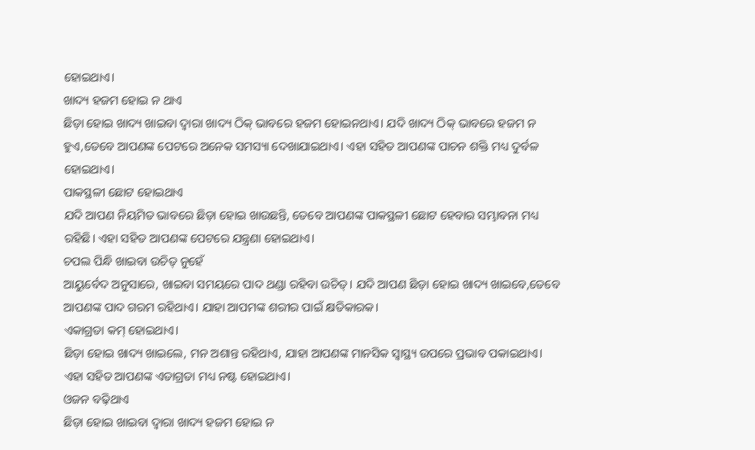ହୋଇଥାଏ।
ଖାଦ୍ୟ ହଜମ ହୋଇ ନ ଥାଏ
ଛିଡ଼ା ହୋଇ ଖାଦ୍ୟ ଖାଇବା ଦ୍ୱାରା ଖାଦ୍ୟ ଠିକ୍ ଭାବରେ ହଜମ ହୋଇନଥାଏ। ଯଦି ଖାଦ୍ୟ ଠିକ୍ ଭାବରେ ହଜମ ନ ହୁଏ,ତେବେ ଆପଣଙ୍କ ପେଟରେ ଅନେକ ସମସ୍ୟା ଦେଖାଯାଇଥାଏ। ଏହା ସହିତ ଆପଣଙ୍କ ପାଚନ ଶକ୍ତି ମଧ୍ୟ ଦୁର୍ବଳ ହୋଇଥାଏ।
ପାକସ୍ଥଳୀ ଛୋଟ ହୋଇଥାଏ
ଯଦି ଆପଣ ନିୟମିତ ଭାବରେ ଛିଡ଼ା ହୋଇ ଖାଉଛନ୍ତି, ତେବେ ଆପଣଙ୍କ ପାକସ୍ଥଳୀ ଛୋଟ ହେବାର ସମ୍ଭାବନା ମଧ୍ୟ ରହିଛି। ଏହା ସହିତ ଆପଣଙ୍କ ପେଟରେ ଯନ୍ତ୍ରଣା ହୋଇଥାଏ।
ଚପଲ ପିନ୍ଧି ଖାଇବା ଉଚିତ୍ ନୁହେଁ
ଆୟୁର୍ବେଦ ଅନୁସାରେ, ଖାଇବା ସମୟରେ ପାଦ ଥଣ୍ଡା ରହିବା ଉଚିତ୍। ଯଦି ଆପଣ ଛିଡ଼ା ହୋଇ ଖାଦ୍ୟ ଖାଇବେ,ତେବେ ଆପଣଙ୍କ ପାଦ ଗରମ ରହିଥାଏ। ଯାହା ଆପମଙ୍କ ଶରୀର ପାଇଁ କ୍ଷତିକାରକ।
ଏକାଗ୍ରତା କମ୍ ହୋଇଥାଏ।
ଛିଡ଼ା ହୋଇ ଖାଦ୍ୟ ଖାଇଲେ, ମନ ଅଶାନ୍ତ ରହିଥାଏ, ଯାହା ଆପଣଙ୍କ ମାନସିକ ସ୍ୱାସ୍ଥ୍ୟ ଉପରେ ପ୍ରଭାବ ପକାଇଥାଏ। ଏହା ସହିତ ଆପଣଙ୍କ ଏତାଗ୍ରତା ମଧ୍ୟ ନଷ୍ଟ ହୋଇଥାଏ।
ଓଜନ ବଢ଼ିଥାଏ
ଛିଡ଼ା ହୋଇ ଖାଇବା ଦ୍ୱାରା ଖାଦ୍ୟ ହଜମ ହୋଇ ନ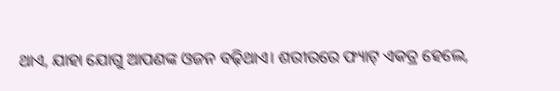ଥାଏ, ଯାହା ଯୋଗୁ ଆପଣଙ୍କ ଓଜନ ବଢ଼ିଥାଏ। ଶରୀରରେ ଫ୍ୟାଟ୍ ଏକତ୍ର ହେଲେ,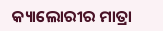କ୍ୟାଲୋରୀର ମାତ୍ରା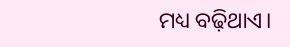ମଧ୍ୟ ବଢ଼ିଥାଏ।